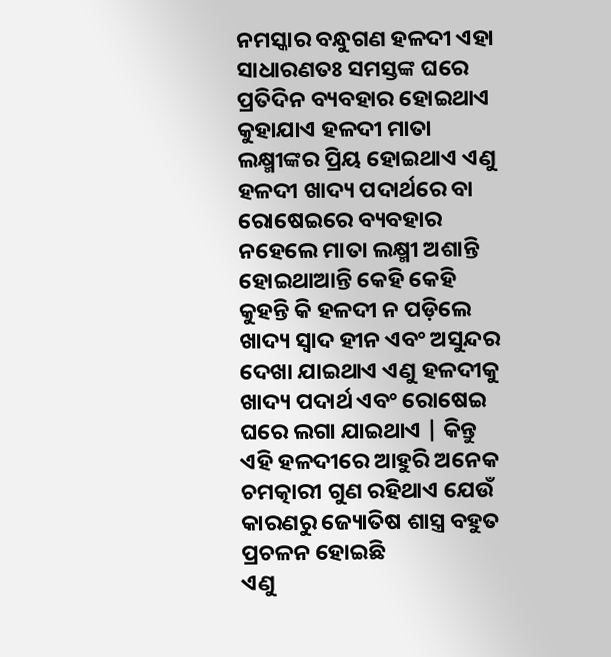ନମସ୍କାର ବନ୍ଧୁଗଣ ହଳଦୀ ଏହା ସାଧାରଣତଃ ସମସ୍ତଙ୍କ ଘରେ ପ୍ରତିଦିନ ବ୍ୟବହାର ହୋଇଥାଏ କୁହାଯାଏ ହଳଦୀ ମାତା ଲକ୍ଷ୍ମୀଙ୍କର ପ୍ରିୟ ହୋଇଥାଏ ଏଣୁ ହଳଦୀ ଖାଦ୍ୟ ପଦାର୍ଥରେ ବା ରୋଷେଇରେ ବ୍ୟବହାର ନହେଲେ ମାତା ଲକ୍ଷ୍ମୀ ଅଶାନ୍ତି ହୋଇଥାଆନ୍ତି କେହି କେହି କୁହନ୍ତି କି ହଳଦୀ ନ ପଡ଼ିଲେ ଖାଦ୍ୟ ସ୍ୱାଦ ହୀନ ଏବଂ ଅସୁନ୍ଦର ଦେଖା ଯାଇଥାଏ ଏଣୁ ହଳଦୀକୁ ଖାଦ୍ୟ ପଦାର୍ଥ ଏବଂ ରୋଷେଇ ଘରେ ଲଗା ଯାଇଥାଏ | କିନ୍ତୁ ଏହି ହଳଦୀରେ ଆହୁରି ଅନେକ ଚମତ୍କାରୀ ଗୁଣ ରହିଥାଏ ଯେଉଁ କାରଣରୁ ଜ୍ୟୋତିଷ ଶାସ୍ତ୍ର ବହୁତ ପ୍ରଚଳନ ହୋଇଛି
ଏଣୁ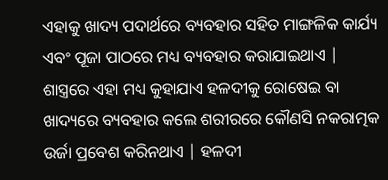ଏହାକୁ ଖାଦ୍ୟ ପଦାର୍ଥରେ ବ୍ୟବହାର ସହିତ ମାଙ୍ଗଳିକ କାର୍ଯ୍ୟ ଏବଂ ପୂଜା ପାଠରେ ମଧ୍ୟ ବ୍ୟବହାର କରାଯାଇଥାଏ | ଶାସ୍ତ୍ରରେ ଏହା ମଧ୍ୟ କୁହାଯାଏ ହଳଦୀକୁ ରୋଷେଇ ବା ଖାଦ୍ୟରେ ବ୍ୟବହାର କଲେ ଶରୀରରେ କୌଣସି ନକରାତ୍ମକ ଉର୍ଜା ପ୍ରବେଶ କରିନଥାଏ | ହଳଦୀ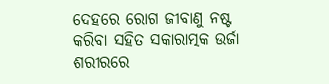ଦେହରେ ରୋଗ ଜୀବାଣୁ ନଷ୍ଟ କରିବା ସହିତ ସକାରାତ୍ମକ ଉର୍ଜା ଶରୀରରେ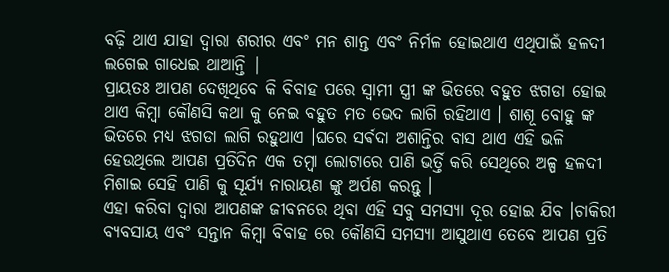ବଢ଼ି ଥାଏ ଯାହା ଦ୍ୱାରା ଶରୀର ଏବଂ ମନ ଶାନ୍ତ ଏବଂ ନିର୍ମଳ ହୋଇଥାଏ ଏଥିପାଇଁ ହଳଦୀ ଲଗେଇ ଗାଧେଇ ଥାଆନ୍ତି |
ପ୍ରାୟତଃ ଆପଣ ଦେଖିଥିବେ କି ବିବାହ ପରେ ସ୍ୱାମୀ ସ୍ତ୍ରୀ ଙ୍କ ଭିତରେ ବହୁତ ଝଗଡା ହୋଇ ଥାଏ କିମ୍ବା କୌଣସି କଥା କୁ ନେଇ ବହୁତ ମତ ଭେଦ ଲାଗି ରହିଥାଏ । ଶାଶୂ ବୋହୁ ଙ୍କ ଭିତରେ ମଧ୍ୟ ଝଗଡା ଲାଗି ରହୁଥାଏ ।ଘରେ ସର୍ଵଦା ଅଶାନ୍ତିର ବାସ ଥାଏ ଏହି ଭଳି ହେଉଥିଲେ ଆପଣ ପ୍ରତିଦିନ ଏକ ତମ୍ବା ଲୋଟାରେ ପାଣି ଭର୍ତ୍ତି କରି ସେଥିରେ ଅଳ୍ପ ହଳଦୀ ମିଶାଇ ସେହି ପାଣି କୁ ସୂର୍ଯ୍ୟ ନାରାୟଣ ଙ୍କୁ ଅର୍ପଣ କରନ୍ତୁ ।
ଏହା କରିବା ଦ୍ୱାରା ଆପଣଙ୍କ ଜୀବନରେ ଥିବା ଏହି ସବୁ ସମସ୍ୟା ଦୂର ହୋଇ ଯିବ ।ଚାକିରୀ ବ୍ୟବସାୟ ଏବଂ ସନ୍ତାନ କିମ୍ବା ବିବାହ ରେ କୌଣସି ସମସ୍ୟା ଆସୁଥାଏ ତେବେ ଆପଣ ପ୍ରତି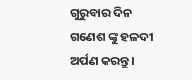ଗୁରୁବାର ଦିନ ଗଣେଶ ଙ୍କୁ ହଳଦୀ ଅର୍ପଣ କରନ୍ତୁ ।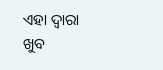ଏହା ଦ୍ୱାରା ଖୁବ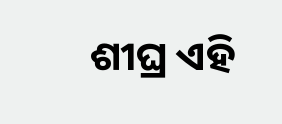ଶୀଘ୍ର ଏହି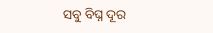ସବୁ ବିଘ୍ନ ଦୂର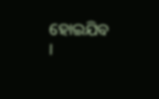ହୋଇଯିବ ।